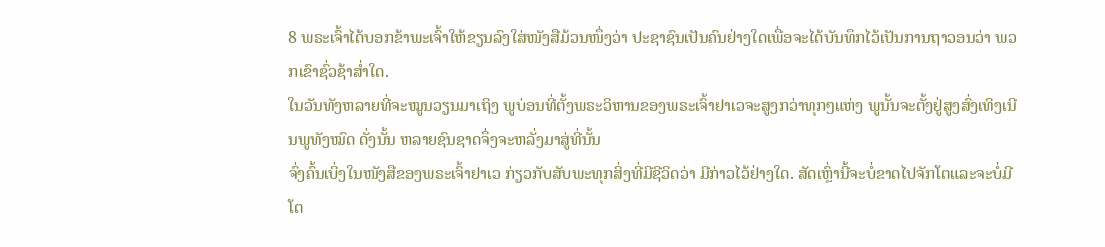8 ພຣະເຈົ້າໄດ້ບອກຂ້າພະເຈົ້າໃຫ້ຂຽນລົງໃສ່ໜັງສືມ້ວນໜຶ່ງວ່າ ປະຊາຊົນເປັນຄົນຢ່າງໃດເພື່ອຈະໄດ້ບັນທຶກໄວ້ເປັນການຖາວອນວ່າ ພວກເຂົາຊົ່ວຊ້າສໍ່າໃດ.
ໃນວັນທັງຫລາຍທີ່ຈະໝູນວຽນມາເຖິງ ພູບ່ອນທີ່ຕັ້ງພຣະວິຫານຂອງພຣະເຈົ້າຢາເວຈະສູງກວ່າທຸກໆແຫ່ງ ພູນັ້ນຈະຕັ້ງຢູ່ສູງສົ່ງເທິງເນີນພູທັງໝົດ ດັ່ງນັ້ນ ຫລາຍຊົນຊາດຈຶ່ງຈະຫລັ່ງມາສູ່ທີ່ນັ້ນ
ຈົ່ງຄົ້ນເບິ່ງໃນໜັງສືຂອງພຣະເຈົ້າຢາເວ ກ່ຽວກັບສັບພະທຸກສິ່ງທີ່ມີຊີວິດວ່າ ມີກ່າວໄວ້ຢ່າງໃດ. ສັດເຫຼົ່ານີ້ຈະບໍ່ຂາດໄປຈັກໂຕແລະຈະບໍ່ມີໂຕ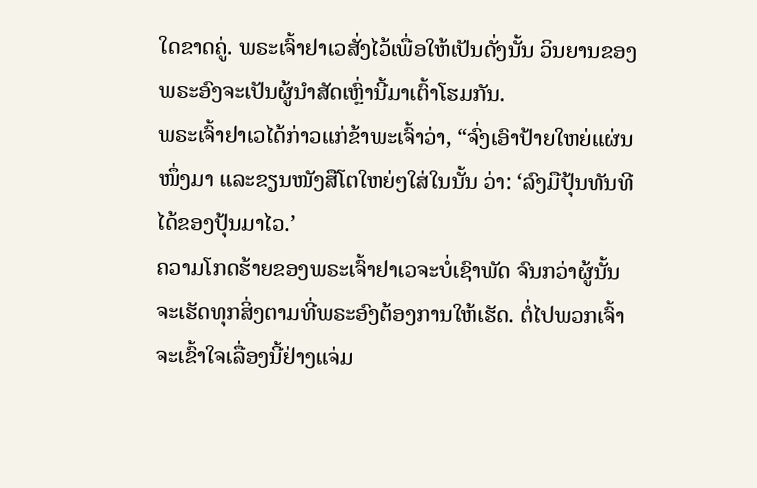ໃດຂາດຄູ່. ພຣະເຈົ້າຢາເວສັ່ງໄວ້ເພື່ອໃຫ້ເປັນດັ່ງນັ້ນ ວິນຍານຂອງພຣະອົງຈະເປັນຜູ້ນຳສັດເຫຼົ່ານີ້ມາເຕົ້າໂຮມກັນ.
ພຣະເຈົ້າຢາເວໄດ້ກ່າວແກ່ຂ້າພະເຈົ້າວ່າ, “ຈົ່ງເອົາປ້າຍໃຫຍ່ແຜ່ນໜຶ່ງມາ ແລະຂຽນໜັງສືໂຕໃຫຍ່ໆໃສ່ໃນນັ້ນ ວ່າ: ‘ລົງມືປຸ້ນທັນທີ ໄດ້ຂອງປຸ້ນມາໄວ.’
ຄວາມໂກດຮ້າຍຂອງພຣະເຈົ້າຢາເວຈະບໍ່ເຊົາພັດ ຈົນກວ່າຜູ້ນັ້ນຈະເຮັດທຸກສິ່ງຕາມທີ່ພຣະອົງຕ້ອງການໃຫ້ເຮັດ. ຕໍ່ໄປພວກເຈົ້າຈະເຂົ້າໃຈເລື່ອງນີ້ຢ່າງແຈ່ມ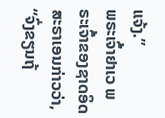ແຈ້ງ.”
ພຣະເຈົ້າຢາເວ ພຣະເຈົ້າຂອງຊາດອິດສະຣາເອນກ່າວວ່າ, “ຈົ່ງຂຽນຖ້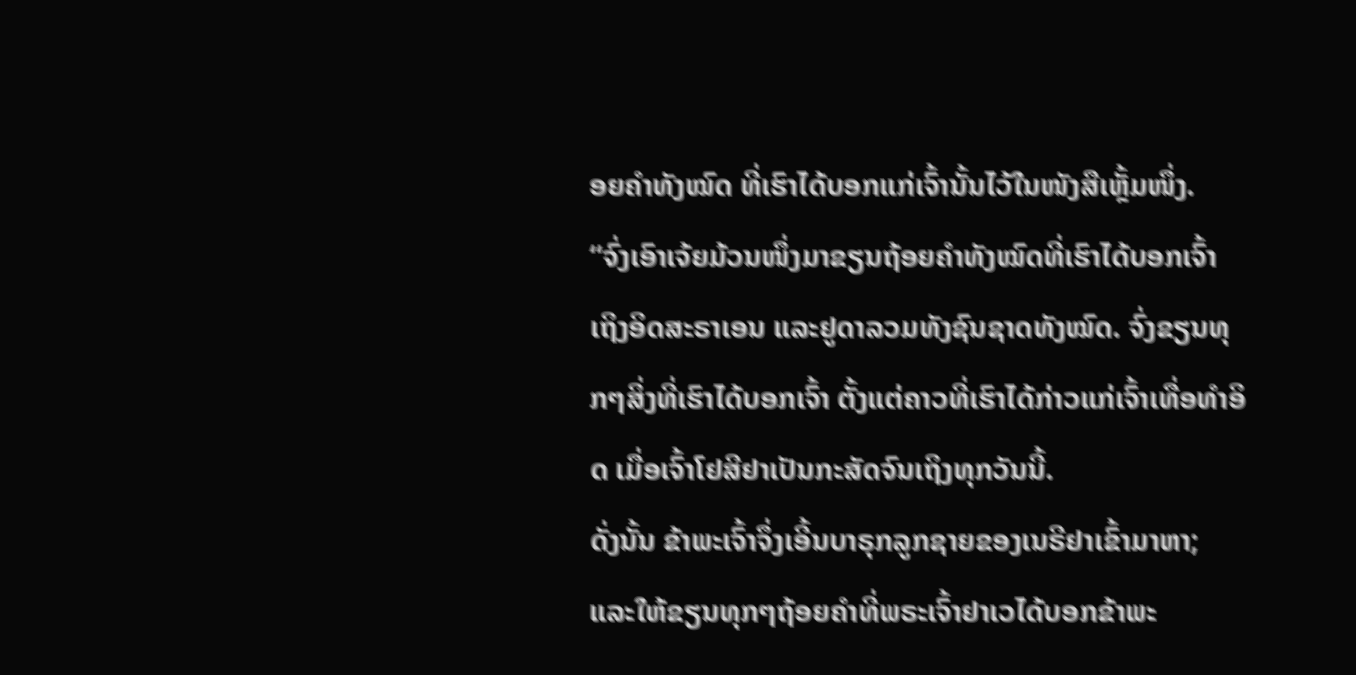ອຍຄຳທັງໝົດ ທີ່ເຮົາໄດ້ບອກແກ່ເຈົ້ານັ້ນໄວ້ໃນໜັງສືເຫຼັ້ມໜຶ່ງ.
“ຈົ່ງເອົາເຈ້ຍມ້ວນໜຶ່ງມາຂຽນຖ້ອຍຄຳທັງໝົດທີ່ເຮົາໄດ້ບອກເຈົ້າ ເຖິງອິດສະຣາເອນ ແລະຢູດາລວມທັງຊົນຊາດທັງໝົດ. ຈົ່ງຂຽນທຸກໆສິ່ງທີ່ເຮົາໄດ້ບອກເຈົ້າ ຕັ້ງແຕ່ຄາວທີ່ເຮົາໄດ້ກ່າວແກ່ເຈົ້າເທື່ອທຳອິດ ເມື່ອເຈົ້າໂຢສີຢາເປັນກະສັດຈົນເຖິງທຸກວັນນີ້.
ດັ່ງນັ້ນ ຂ້າພະເຈົ້າຈຶ່ງເອີ້ນບາຣຸກລູກຊາຍຂອງເນຣີຢາເຂົ້າມາຫາ; ແລະໃຫ້ຂຽນທຸກໆຖ້ອຍຄຳທີ່ພຣະເຈົ້າຢາເວໄດ້ບອກຂ້າພະ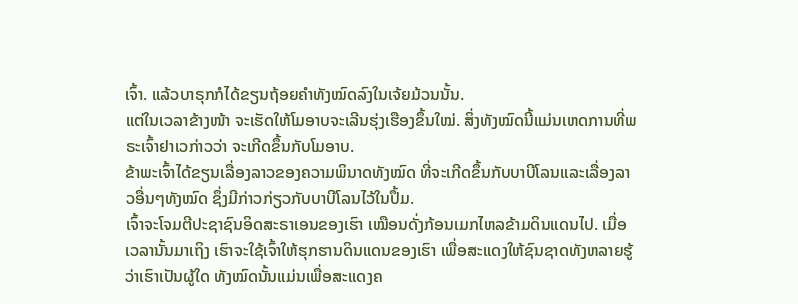ເຈົ້າ. ແລ້ວບາຣຸກກໍໄດ້ຂຽນຖ້ອຍຄຳທັງໝົດລົງໃນເຈ້ຍມ້ວນນັ້ນ.
ແຕ່ໃນເວລາຂ້າງໜ້າ ຈະເຮັດໃຫ້ໂມອາບຈະເລີນຮຸ່ງເຮືອງຂຶ້ນໃໝ່. ສິ່ງທັງໝົດນີ້ແມ່ນເຫດການທີ່ພຣະເຈົ້າຢາເວກ່າວວ່າ ຈະເກີດຂຶ້ນກັບໂມອາບ.
ຂ້າພະເຈົ້າໄດ້ຂຽນເລື່ອງລາວຂອງຄວາມພິນາດທັງໝົດ ທີ່ຈະເກີດຂຶ້ນກັບບາບີໂລນແລະເລື່ອງລາວອື່ນໆທັງໝົດ ຊຶ່ງມີກ່າວກ່ຽວກັບບາບີໂລນໄວ້ໃນປຶ້ມ.
ເຈົ້າຈະໂຈມຕີປະຊາຊົນອິດສະຣາເອນຂອງເຮົາ ເໝືອນດັ່ງກ້ອນເມກໄຫລຂ້າມດິນແດນໄປ. ເມື່ອເວລານັ້ນມາເຖິງ ເຮົາຈະໃຊ້ເຈົ້າໃຫ້ຮຸກຮານດິນແດນຂອງເຮົາ ເພື່ອສະແດງໃຫ້ຊົນຊາດທັງຫລາຍຮູ້ວ່າເຮົາເປັນຜູ້ໃດ ທັງໝົດນັ້ນແມ່ນເພື່ອສະແດງຄ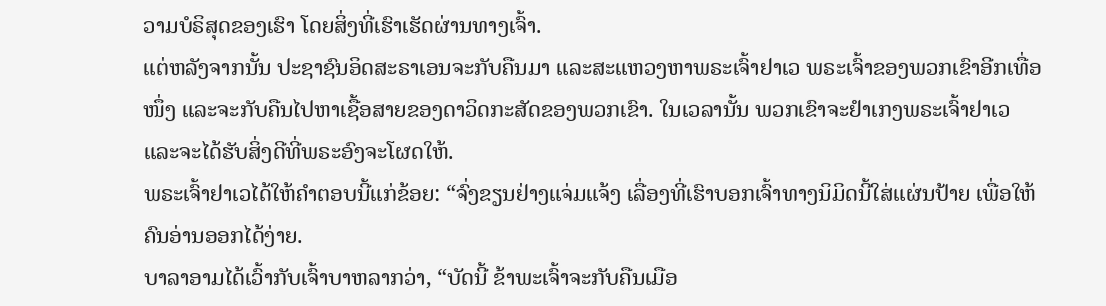ວາມບໍຣິສຸດຂອງເຮົາ ໂດຍສິ່ງທີ່ເຮົາເຮັດຜ່ານທາງເຈົ້າ.
ແຕ່ຫລັງຈາກນັ້ນ ປະຊາຊົນອິດສະຣາເອນຈະກັບຄືນມາ ແລະສະແຫວງຫາພຣະເຈົ້າຢາເວ ພຣະເຈົ້າຂອງພວກເຂົາອີກເທື່ອໜຶ່ງ ແລະຈະກັບຄືນໄປຫາເຊື້ອສາຍຂອງດາວິດກະສັດຂອງພວກເຂົາ. ໃນເວລານັ້ນ ພວກເຂົາຈະຢຳເກງພຣະເຈົ້າຢາເວ ແລະຈະໄດ້ຮັບສິ່ງດີທີ່ພຣະອົງຈະໂຜດໃຫ້.
ພຣະເຈົ້າຢາເວໄດ້ໃຫ້ຄຳຕອບນີ້ແກ່ຂ້ອຍ: “ຈົ່ງຂຽນຢ່າງແຈ່ມແຈ້ງ ເລື່ອງທີ່ເຮົາບອກເຈົ້າທາງນິມິດນີ້ໃສ່ແຜ່ນປ້າຍ ເພື່ອໃຫ້ຄົນອ່ານອອກໄດ້ງ່າຍ.
ບາລາອາມໄດ້ເວົ້າກັບເຈົ້າບາຫລາກວ່າ, “ບັດນີ້ ຂ້າພະເຈົ້າຈະກັບຄືນເມືອ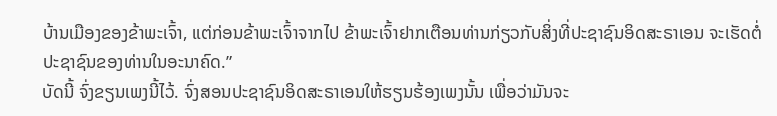ບ້ານເມືອງຂອງຂ້າພະເຈົ້າ, ແຕ່ກ່ອນຂ້າພະເຈົ້າຈາກໄປ ຂ້າພະເຈົ້າຢາກເຕືອນທ່ານກ່ຽວກັບສິ່ງທີ່ປະຊາຊົນອິດສະຣາເອນ ຈະເຮັດຕໍ່ປະຊາຊົນຂອງທ່ານໃນອະນາຄົດ.”
ບັດນີ້ ຈົ່ງຂຽນເພງນີ້ໄວ້. ຈົ່ງສອນປະຊາຊົນອິດສະຣາເອນໃຫ້ຮຽນຮ້ອງເພງນັ້ນ ເພື່ອວ່າມັນຈະ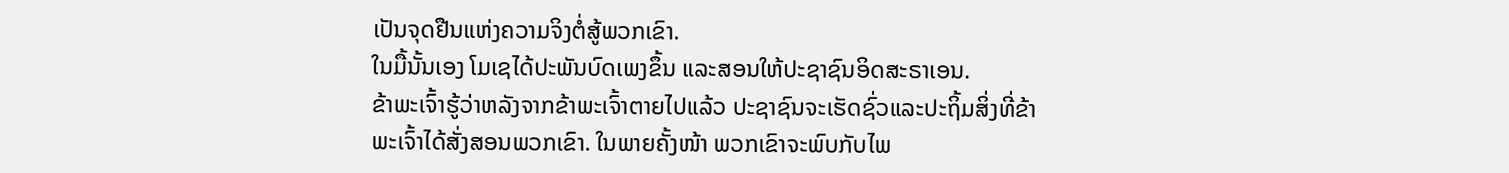ເປັນຈຸດຢືນແຫ່ງຄວາມຈິງຕໍ່ສູ້ພວກເຂົາ.
ໃນມື້ນັ້ນເອງ ໂມເຊໄດ້ປະພັນບົດເພງຂຶ້ນ ແລະສອນໃຫ້ປະຊາຊົນອິດສະຣາເອນ.
ຂ້າພະເຈົ້າຮູ້ວ່າຫລັງຈາກຂ້າພະເຈົ້າຕາຍໄປແລ້ວ ປະຊາຊົນຈະເຮັດຊົ່ວແລະປະຖິ້ມສິ່ງທີ່ຂ້າພະເຈົ້າໄດ້ສັ່ງສອນພວກເຂົາ. ໃນພາຍຄັ້ງໜ້າ ພວກເຂົາຈະພົບກັບໄພ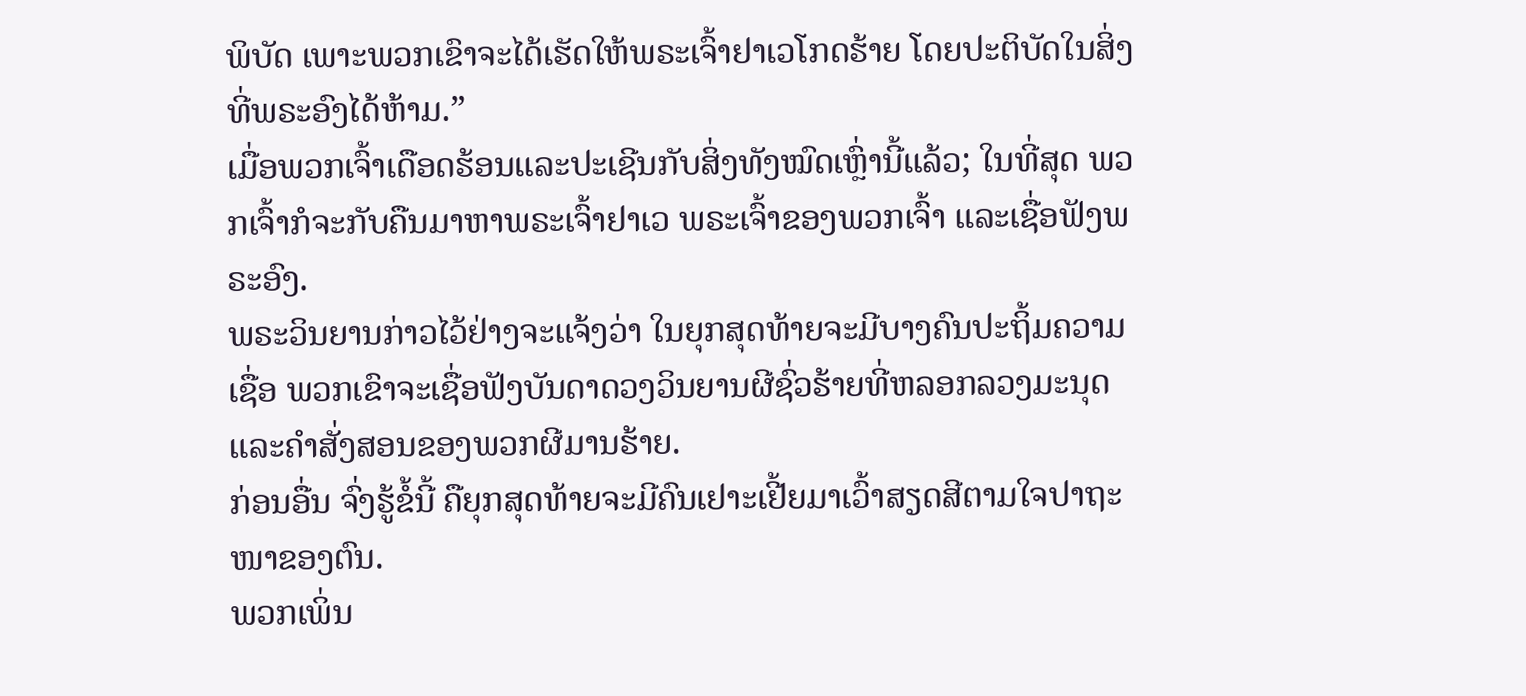ພິບັດ ເພາະພວກເຂົາຈະໄດ້ເຮັດໃຫ້ພຣະເຈົ້າຢາເວໂກດຮ້າຍ ໂດຍປະຕິບັດໃນສິ່ງທີ່ພຣະອົງໄດ້ຫ້າມ.”
ເມື່ອພວກເຈົ້າເດືອດຮ້ອນແລະປະເຊີນກັບສິ່ງທັງໝົດເຫຼົ່ານີ້ແລ້ວ; ໃນທີ່ສຸດ ພວກເຈົ້າກໍຈະກັບຄືນມາຫາພຣະເຈົ້າຢາເວ ພຣະເຈົ້າຂອງພວກເຈົ້າ ແລະເຊື່ອຟັງພຣະອົງ.
ພຣະວິນຍານກ່າວໄວ້ຢ່າງຈະແຈ້ງວ່າ ໃນຍຸກສຸດທ້າຍຈະມີບາງຄົນປະຖິ້ມຄວາມເຊື່ອ ພວກເຂົາຈະເຊື່ອຟັງບັນດາດວງວິນຍານຜີຊົ່ວຮ້າຍທີ່ຫລອກລວງມະນຸດ ແລະຄຳສັ່ງສອນຂອງພວກຜີມານຮ້າຍ.
ກ່ອນອື່ນ ຈົ່ງຮູ້ຂໍ້ນີ້ ຄືຍຸກສຸດທ້າຍຈະມີຄົນເຢາະເຢີ້ຍມາເວົ້າສຽດສີຕາມໃຈປາຖະໜາຂອງຕົນ.
ພວກເພິ່ນ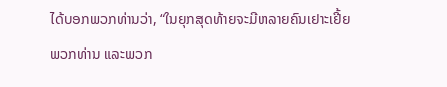ໄດ້ບອກພວກທ່ານວ່າ, “ໃນຍຸກສຸດທ້າຍຈະມີຫລາຍຄົນເຢາະເຢີ້ຍພວກທ່ານ ແລະພວກ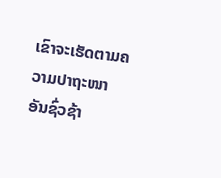ເຂົາຈະເຮັດຕາມຄວາມປາຖະໜາອັນຊົ່ວຊ້າ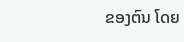ຂອງຕົນ ໂດຍ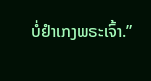ບໍ່ຢຳເກງພຣະເຈົ້າ.”